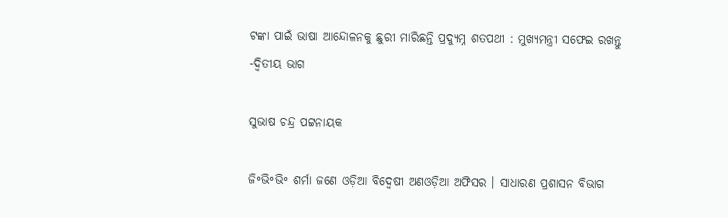ଟଙ୍କା ପାଇଁ ଭାଷା ଆନ୍ଦୋଳନକୁ ଛୁରୀ ମାରିଛନ୍ତି ପ୍ରଦ୍ୟୁମ୍ନ ଶତପଥୀ : ମୁଖ୍ୟମନ୍ତ୍ରୀ ସଫେଇ ରଖନ୍ତୁ -ଦ୍ଵିତୀୟ ଭାଗ

ସୁଭାଷ ଚନ୍ଦ୍ର ପଟ୍ଟନାୟକ

ଜି॰ଭି॰ଭି॰ ଶର୍ମା ଜଣେ ଓଡ଼ିଆ ବିଦ୍ଵେଷୀ ଅଣଓଡ଼ିଆ ଅଫିସର । ସାଧାରଣ ପ୍ରଶାସନ ବିଭାଗ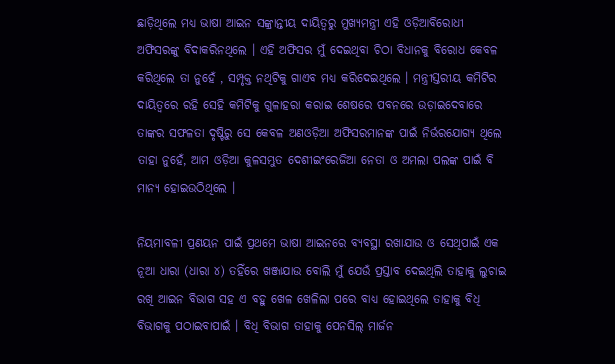ଛାଡ଼ିଥିଲେ ମଧ୍ୟ ଭାଷା ଆଇନ ସଙ୍କ୍ରାନ୍ତୀୟ ଦାୟିତ୍ଵରୁ ମୁଖ୍ୟମନ୍ତ୍ରୀ ଏହି ଓଡ଼ିଆବିରୋଧୀ ଅଫିସରଙ୍କୁ ବିଦାକରିନଥିଲେ । ଏହି ଅଫିସର ମୁଁ ଦେଇଥିବା ଚିଠା ବିଧାନକୁ ବିରୋଧ କେବଳ କରିଥିଲେ ତା ନୁହେଁ , ସମ୍ପୃକ୍ତ ନଥିଟିକୁ ଗାଏବ ମଧ୍ୟ କରିଦେଇଥିଲେ । ମନ୍ତ୍ରୀସ୍ତରୀୟ କମିଟିର ଦାୟିତ୍ଵରେ ରହି ସେହି କମିଟିକୁ ଗୁଳାହରା କରାଇ ଶେଷରେ ପବନରେ ଉଡ଼ାଇଦେବାରେ ତାଙ୍କର ସଫଳତା ଦୃଷ୍ଟିରୁ ସେ କେବଳ ଅଣଓଡ଼ିଆ ଅଫିସରମାନଙ୍କ ପାଇଁ ନିର୍ଭରଯୋଗ୍ୟ ଥିଲେ ତାହା ନୁହେଁ, ଆମ ଓଡ଼ିଆ କୁଳସମ୍ଭୁତ ଦେଶୀଇଂରେଜିଆ ନେତା ଓ ଅମଲା ପଲଙ୍କ ପାଇଁ ବି ମାନ୍ୟ ହୋଇଉଠିଥିଲେ ।

ନିୟମାବଳୀ ପ୍ରଣୟନ ପାଇଁ ପ୍ରଥମେ ଭାଷା ଆଇନରେ ବ୍ୟବସ୍ଥା ରଖାଯାଉ ଓ ସେଥିପାଇଁ ଏକ ନୂଆ ଧାରା (ଧାରା ୪) ତହିଁରେ ଖଞ୍ଜାଯାଉ ବୋଲି ମୁଁ ଯେଉଁ ପ୍ରସ୍ତାବ ଦେଇଥିଲି ତାହାକୁ ଲୁଚାଇ ରଖି ଆଇନ ବିଭାଗ ସହ ଏ ବହୁ ଖେଳ ଖେଳିଲା ପରେ ବାଧ୍ୟ ହୋଇଥିଲେ ତାହାକୁ ବିଧି ବିଭାଗକୁ ପଠାଇବାପାଇଁ । ବିଧି ବିଭାଗ ତାହାକୁ ପେନସିଲ୍ ମାର୍ଜନ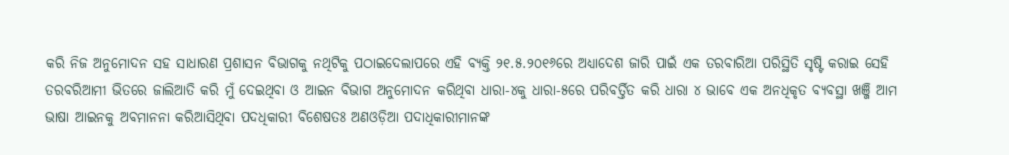କରି ନିଜ ଅନୁମୋଦନ ସହ ସାଧାରଣ ପ୍ରଶାସନ ବିଭାଗକୁ ନଥିଟିକୁ ପଠାଇଦେଲାପରେ ଏହି ବ୍ୟକ୍ତି ୨୧.୫.୨୦୧୬ରେ ଅଧ୍ୟାଦେଶ ଜାରି ପାଇଁ ଏକ ତରବାରିଆ ପରିସ୍ଥିତି ସୃଷ୍ଟି କରାଇ ସେହି ତରବରିଆମୀ ଭିତରେ ଜାଲିଆତି କରି ମୁଁ ଦେଇଥିବା ଓ ଆଇନ ବିଭାଗ ଅନୁମୋଦନ କରିଥିବା ଧାରା-୪କୁ ଧାରା-୫ରେ ପରିବର୍ତ୍ତିତ କରି ଧାରା ୪ ଭାବେ ଏକ ଅନଧିକୃତ ବ୍ୟବସ୍ଥା ଖଞ୍ଜି ଆମ ଭାଷା ଆଇନକୁ ଅବମାନନା କରିଆସିଥିବା ପଦଧିକାରୀ ବିଶେଷତଃ ଅଣଓଡ଼ିଆ ପଦାଧିକାରୀମାନଙ୍କ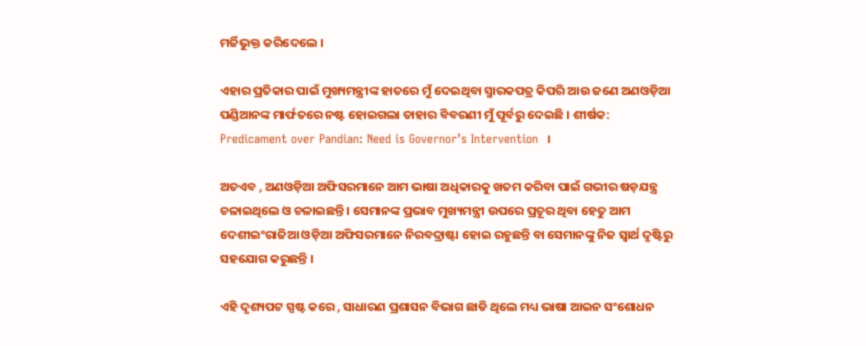ମର୍ଜିଭୁକ୍ତ କରିଦେଲେ ।

ଏହାର ପ୍ରତିକାର ପାଇଁ ମୁଖ୍ୟମନ୍ତ୍ରୀଙ୍କ ହାତରେ ମୁଁ ଦେଇଥିବା ସ୍ମାରକପତ୍ର କିପରି ଆଉ ଜଣେ ଅଣଓଡ଼ିଆ ପଣ୍ଡିଆନଙ୍କ ମାର୍ଫତରେ ନଷ୍ଟ ହୋଇଗଲା ତାହାର ବିବରଣୀ ମୁଁ ପୂର୍ବରୁ ଦେଇଛି । ଶୀର୍ଷକ: Predicament over Pandian: Need is Governor’s Intervention  ।

ଅତଏବ , ଅଣଓଡ଼ିଆ ଅଫିସରମାନେ ଆମ ଭାଷା ଅଧିକାରକୁ ଖତମ କରିବା ପାଇଁ ଗଭୀର ଷଡ଼ଯନ୍ତ୍ର ଚଳାଇଥିଲେ ଓ ଚଳାଇଛନ୍ତି । ସେମାନଙ୍କ ପ୍ରଭାବ ମୁଖ୍ୟମନ୍ତ୍ରୀ ଉପରେ ପ୍ରଚୂର ଥିବା ହେତୁ ଆମ ଦେଶୀଇଂରାଜିଆ ଓଡ଼ିଆ ଅଫିସରମାନେ ନିରବଦ୍ରାଷ୍ଟା ହୋଇ ରହୁଛନ୍ତି ବା ସେମାନଙ୍କୁ ନିଜ ସ୍ଵାର୍ଥ ଦୃଷ୍ଟିରୁ ସହଯୋଗ କରୁଛନ୍ତି ।

ଏହି ଦୃଶ୍ୟପଟ ସ୍ପଷ୍ଟ କରେ , ସାଧାରଣ ପ୍ରଶାସନ ବିଭାଗ ଛାଡି ଥିଲେ ମଧ୍ୟ ଭାଷା ଆଇନ ସଂଶୋଧନ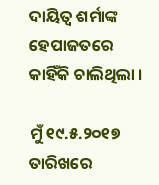ଦାୟିତ୍ଵ ଶର୍ମାଙ୍କ ହେପାଜତରେ କାହିଁକି ଚାଲିଥିଲା ।

ମୁଁ ୧୯.୫.୨୦୧୭ ତାରିଖରେ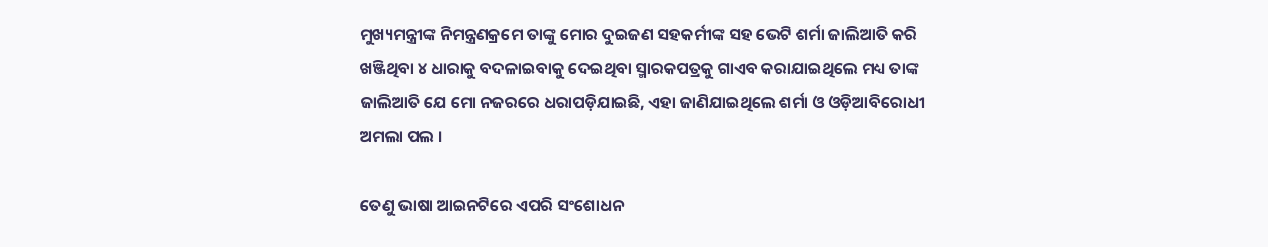ମୁଖ୍ୟମନ୍ତ୍ରୀଙ୍କ ନିମନ୍ତ୍ରଣକ୍ରମେ ତାଙ୍କୁ ମୋର ଦୁଇଜଣ ସହକର୍ମୀଙ୍କ ସହ ଭେଟି ଶର୍ମା ଜାଲିଆତି କରି ଖଞ୍ଜିଥିବା ୪ ଧାରାକୁ ବଦଳାଇବାକୁ ଦେଇଥିବା ସ୍ମାରକପତ୍ରକୁ ଗାଏବ କରାଯାଇଥିଲେ ମଧ୍ୟ ତାଙ୍କ ଜାଲିଆତି ଯେ ମୋ ନଜରରେ ଧରାପଡ଼ିଯାଇଛି, ଏହା ଜାଣିଯାଇଥିଲେ ଶର୍ମା ଓ ଓଡ଼ିଆବିରୋଧୀ ଅମଲା ପଲ ।

ତେଣୁ ଭାଷା ଆଇନଟିରେ ଏପରି ସଂଶୋଧନ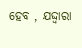ହେବ , ଯଦ୍ଦ୍ଵାରା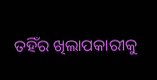ତହିଁର ଖିଲାପକାରୀକୁ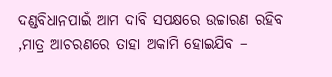ଦଣ୍ଡବିଧାନପାଇଁ ଆମ ଦାବି ସପକ୍ଷରେ ଉଚ୍ଚାରଣ ରହିବ ,ମାତ୍ର ଆଚରଣରେ ତାହା ଅକାମି ହୋଇଯିବ –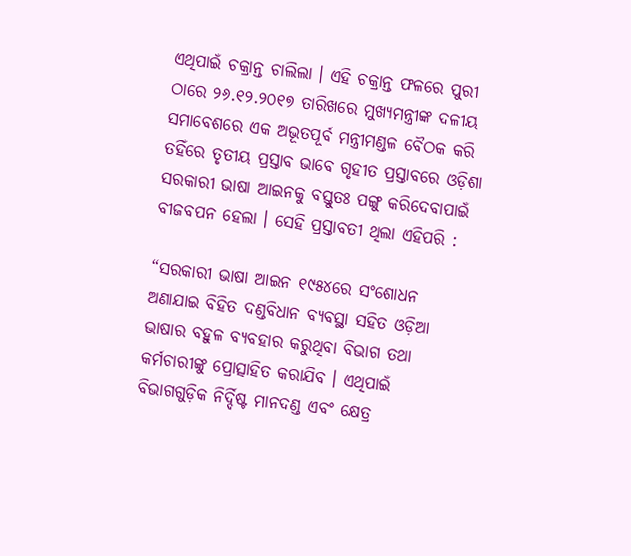ଏଥିପାଇଁ ଚକ୍ରାନ୍ତ ଚାଲିଲା । ଏହି ଚକ୍ରାନ୍ତ ଫଳରେ ପୁରୀ ଠାରେ ୨୬.୧୨.୨୦୧୭ ତାରିଖରେ ମୁଖ୍ୟମନ୍ତ୍ରୀଙ୍କ ଦଳୀୟ ସମାବେଶରେ ଏକ ଅଭୂତପୂର୍ବ ମନ୍ତ୍ରୀମଣ୍ଡଳ ବୈଠକ କରି ତହିଁରେ ତୃତୀୟ ପ୍ରସ୍ତାବ ଭାବେ ଗୃହୀତ ପ୍ରସ୍ତାବରେ ଓଡ଼ିଶା ସରକାରୀ ଭାଷା ଆଇନକୁ ବସ୍ତୁତଃ ପଙ୍ଗୁ କରିଦେବାପାଇଁ ବୀଜବପନ ହେଲା । ସେହି ପ୍ରସ୍ତାବତୀ ଥିଲା ଏହିପରି :

“ସରକାରୀ ଭାଷା ଆଇନ ୧୯୫୪ରେ ସଂଶୋଧନ ଅଣାଯାଇ ବିହିତ ଦଣ୍ଡବିଧାନ ବ୍ୟବସ୍ଥା ସହିତ ଓଡ଼ିଆ ଭାଷାର ବହୁଳ ବ୍ୟବହାର କରୁଥିବା ବିଭାଗ ତଥା କର୍ମଚାରୀଙ୍କୁ ପ୍ରୋତ୍ସାହିତ କରାଯିବ । ଏଥିପାଇଁ ବିଭାଗଗୁଡ଼ିକ ନିର୍ଦ୍ଦିଷ୍ଟ ମାନଦଣ୍ଡ ଏବଂ କ୍ଷେତ୍ର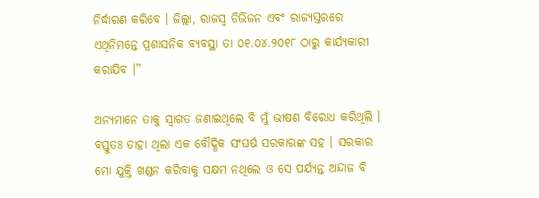ନିର୍ଦ୍ଧାରଣ କରିବେ । ଜିଲ୍ଲା, ରାଜସ୍ୱ ଡିଭିଜନ ଏବଂ ରାଜ୍ୟସ୍ତରରେ ଏଥିନିମନ୍ତେ ପ୍ରଶାସନିକ ବ୍ୟବସ୍ଥା ତା ୦୧.୦୪.୨୦୧୮ ଠାରୁ କାର୍ଯ୍ୟକାରୀ କରାଯିବ ।”

ଅନ୍ୟମାନେ ତାକୁ ସ୍ଵାଗତ ଜଣାଇଥିଲେ ବି ମୁଁ ଭୀଷଣ ବିରୋଧ କରିଥିଲି । ବସ୍ତୁତଃ ତାହା ଥିଲା ଏକ ବୌଦ୍ଧିକ ସଂଘର୍ଷ ସରକାରଙ୍କ ସହ । ସରକାର ମୋ ଯୁକ୍ତି ଖଣ୍ଡନ କରିବାକୁ ସକ୍ଷମ ନଥିଲେ ଓ ସେ ପର୍ଯ୍ୟନ୍ତ ଅନ୍ଦାଜ ବି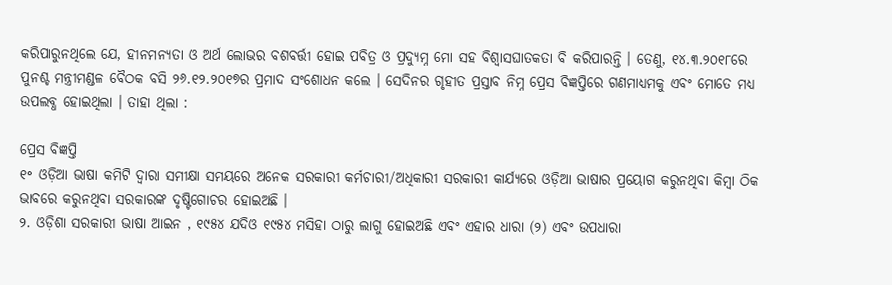କରିପାରୁନଥିଲେ ଯେ, ହୀନମନ୍ୟତା ଓ ଅର୍ଥ ଲୋଭର ବଶବର୍ତ୍ତୀ ହୋଇ ପବିତ୍ର ଓ ପ୍ରଦ୍ୟୁମ୍ନ ମୋ ସହ ବିଶ୍ଵାସଘାତକତା ବି କରିପାରନ୍ତି । ତେଣୁ, ୧୪.୩.୨୦୧୮ରେ ପୁନଶ୍ଚ ମନ୍ତ୍ରୀମଣ୍ଡଳ ବୈଠକ ବସି ୨୬.୧୨.୨୦୧୭ର ପ୍ରମାଦ ସଂଶୋଧନ କଲେ । ସେଦିନର ଗୃହୀତ ପ୍ରସ୍ତାବ ନିମ୍ନ ପ୍ରେସ ବିଜ୍ଞପ୍ତିରେ ଗଣମାଧ୍ୟମକୁ ଏବଂ ମୋତେ ମଧ୍ୟ ଉପଲବ୍ଧ ହୋଇଥିଲା । ତାହା ଥିଲା :

ପ୍ରେସ ବିଜ୍ଞପ୍ତି
୧॰ ଓଡ଼ିଆ ଭାଷା କମିଟି ଦ୍ଵାରା ସମୀକ୍ଷା ସମୟରେ ଅନେକ ସରକାରୀ କର୍ମଚାରୀ/ଅଧିକାରୀ ସରକାରୀ କାର୍ଯ୍ୟରେ ଓଡ଼ିଆ ଭାଷାର ପ୍ରୟୋଗ କରୁନଥିବା କିମ୍ବା ଠିକ ଭାବରେ କରୁନଥିବା ସରକାରଙ୍କ ଦୃଷ୍ଟିଗୋଚର ହୋଇଅଛି ।
୨. ଓଡ଼ିଶା ସରକାରୀ ଭାଷା ଆଇନ , ୧୯୫୪ ଯଦିଓ ୧୯୫୪ ମସିହା ଠାରୁ ଲାଗୁ ହୋଇଅଛି ଏବଂ ଏହାର ଧାରା (୨) ଏବଂ ଉପଧାରା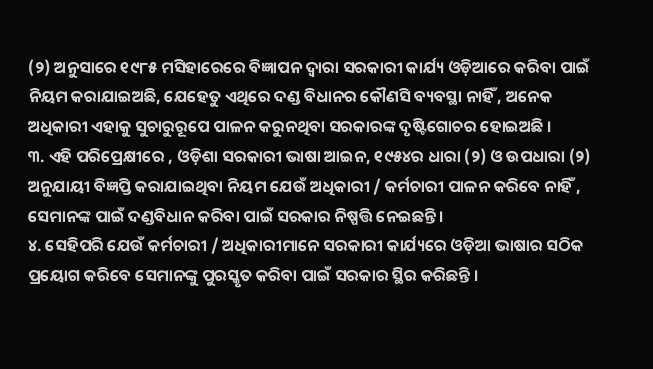(୨) ଅନୁସାରେ ୧୯୮୫ ମସିହାରେରେ ବିଜ୍ଞାପନ ଦ୍ଵାରା ସରକାରୀ କାର୍ଯ୍ୟ ଓଡ଼ିଆରେ କରିବା ପାଇଁ ନିୟମ କରାଯାଇଅଛି, ଯେହେତୁ ଏଥିରେ ଦଣ୍ଡ ବିଧାନର କୌଣସି ବ୍ୟବସ୍ଥା ନାହିଁ , ଅନେକ ଅଧିକାରୀ ଏହାକୁ ସୁଚାରୁରୂପେ ପାଳନ କରୁନଥିବା ସରକାରଙ୍କ ଦୃଷ୍ଟିଗୋଚର ହୋଇଅଛି ।
୩. ଏହି ପରିପ୍ରେକ୍ଷୀରେ , ଓଡ଼ିଶା ସରକାରୀ ଭାଷା ଆଇନ, ୧୯୫୪ର ଧାରା (୨) ଓ ଉପଧାରା (୨) ଅନୁଯାୟୀ ବିଜ୍ଞପ୍ତି କରାଯାଇଥିବା ନିୟମ ଯେଉଁ ଅଧିକାରୀ / କର୍ମଚାରୀ ପାଳନ କରିବେ ନାହିଁ , ସେମାନଙ୍କ ପାଇଁ ଦଣ୍ଡବିଧାନ କରିବା ପାଇଁ ସରକାର ନିଷ୍ପତ୍ତି ନେଇଛନ୍ତି ।
୪. ସେହିପରି ଯେଉଁ କର୍ମଚାରୀ / ଅଧିକାରୀମାନେ ସରକାରୀ କାର୍ଯ୍ୟରେ ଓଡ଼ିଆ ଭାଷାର ସଠିକ ପ୍ରୟୋଗ କରିବେ ସେମାନଙ୍କୁ ପୁରସ୍କୃତ କରିବା ପାଇଁ ସରକାର ସ୍ଥିର କରିଛନ୍ତି ।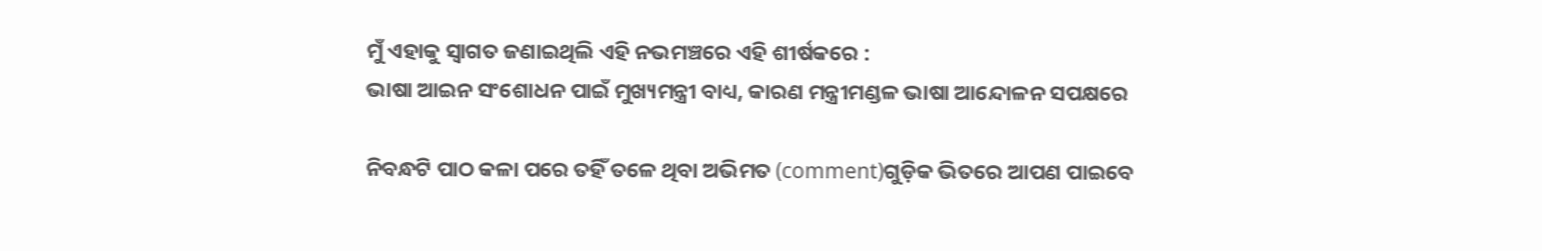ମୁଁ ଏହାକୁ ସ୍ଵାଗତ ଜଣାଇଥିଲି ଏହି ନଭମଞ୍ଚରେ ଏହି ଶୀର୍ଷକରେ :
ଭାଷା ଆଇନ ସଂଶୋଧନ ପାଇଁ ମୁଖ୍ୟମନ୍ତ୍ରୀ ବାଧ୍ୟ, କାରଣ ମନ୍ତ୍ରୀମଣ୍ଡଳ ଭାଷା ଆନ୍ଦୋଳନ ସପକ୍ଷରେ

ନିବନ୍ଧଟି ପାଠ କଳା ପରେ ତହିଁ ତଳେ ଥିବା ଅଭିମତ (comment)ଗୁଡ଼ିକ ଭିତରେ ଆପଣ ପାଇବେ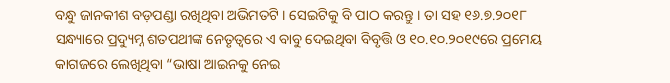ବନ୍ଧୁ ଜାନକୀଶ ବଡ଼ପଣ୍ଡା ରଖିଥିବା ଅଭିମତଟି । ସେଇଟିକୁ ବି ପାଠ କରନ୍ତୁ । ତା ସହ ୧୬.୭.୨୦୧୮ ସନ୍ଧ୍ୟାରେ ପ୍ରଦ୍ୟୁମ୍ନ ଶତପଥୀଙ୍କ ନେତୃତ୍ଵରେ ଏ ବାବୁ ଦେଇଥିବା ବିବୃତ୍ତି ଓ ୧୦.୧୦.୨୦୧୯ରେ ପ୍ରମେୟ କାଗଜରେ ଲେଖିଥିବା “ଭାଷା ଆଇନକୁ ନେଇ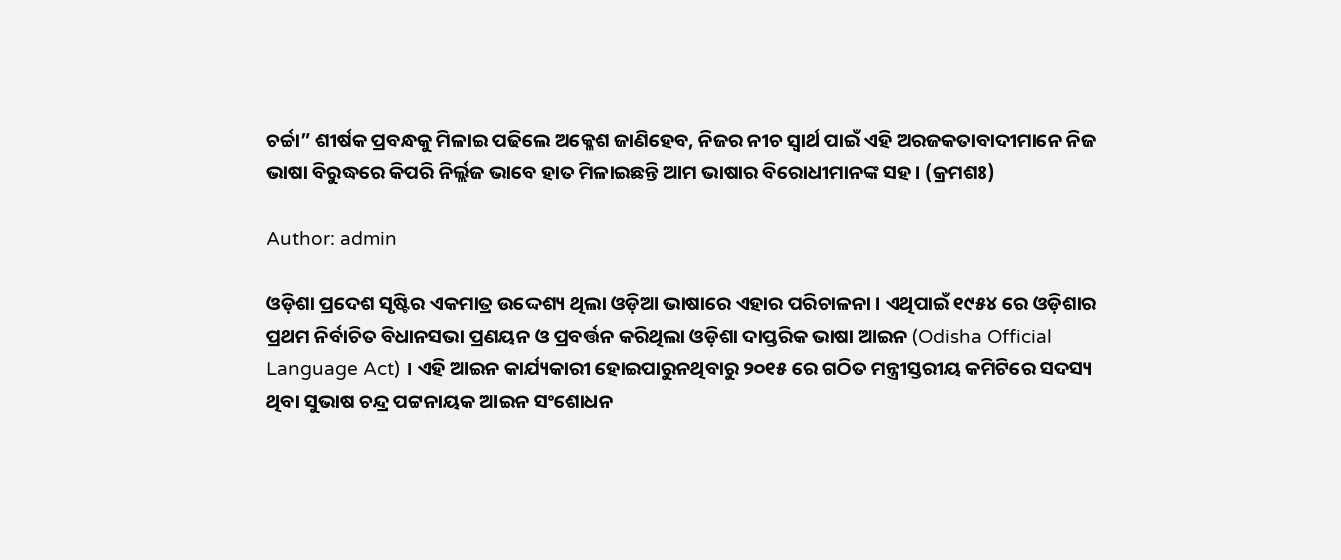ଚର୍ଚ୍ଚା” ଶୀର୍ଷକ ପ୍ରବନ୍ଧକୁ ମିଳାଇ ପଢିଲେ ଅକ୍ଳେଶ ଜାଣିହେବ, ନିଜର ନୀଚ ସ୍ଵାର୍ଥ ପାଇଁ ଏହି ଅରଜକତାବାଦୀମାନେ ନିଜ ଭାଷା ବିରୁଦ୍ଧରେ କିପରି ନିର୍ଲ୍ଲଜ ଭାବେ ହାତ ମିଳାଇଛନ୍ତି ଆମ ଭାଷାର ବିରୋଧୀମାନଙ୍କ ସହ । (କ୍ରମଶଃ)

Author: admin

ଓଡ଼ିଶା ପ୍ରଦେଶ ସୃଷ୍ଟିର ଏକମାତ୍ର ଉଦ୍ଦେଶ୍ୟ ଥିଲା ଓଡ଼ିଆ ଭାଷାରେ ଏହାର ପରିଚାଳନା । ଏଥିପାଇଁ ୧୯୫୪ ରେ ଓଡ଼ିଶାର ପ୍ରଥମ ନିର୍ବାଚିତ ବିଧାନସଭା ପ୍ରଣୟନ ଓ ପ୍ରବର୍ତ୍ତନ କରିଥିଲା ଓଡ଼ିଶା ଦାପ୍ତରିକ ଭାଷା ଆଇନ (Odisha Official Language Act) । ଏହି ଆଇନ କାର୍ଯ୍ୟକାରୀ ହୋଇପାରୁନଥିବାରୁ ୨୦୧୫ ରେ ଗଠିତ ମନ୍ତ୍ରୀସ୍ତରୀୟ କମିଟିରେ ସଦସ୍ୟ ଥିବା ସୁଭାଷ ଚନ୍ଦ୍ର ପଟ୍ଟନାୟକ ଆଇନ ସଂଶୋଧନ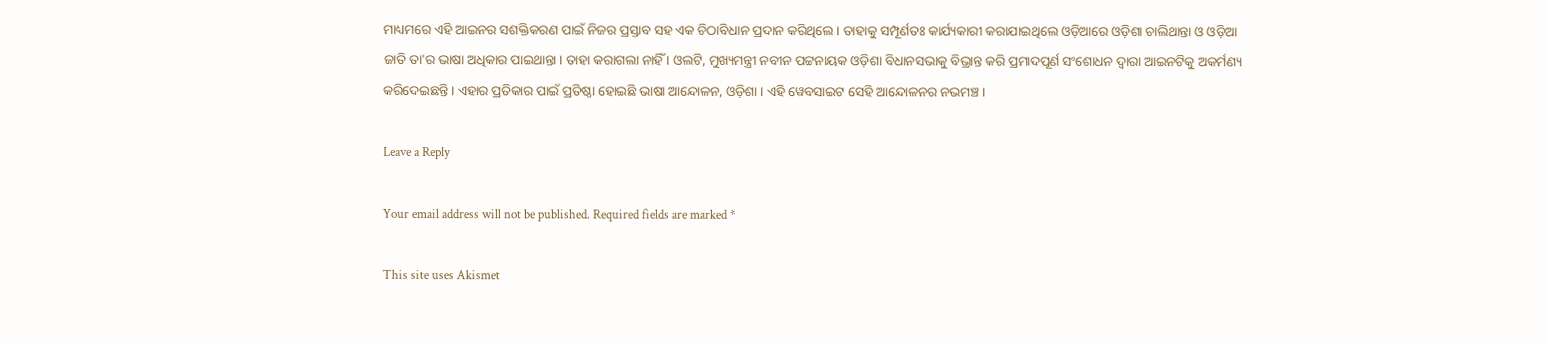ମାଧ୍ୟମରେ ଏହି ଆଇନର ସଶକ୍ତିକରଣ ପାଇଁ ନିଜର ପ୍ରସ୍ତାବ ସହ ଏକ ଚିଠାବିଧାନ ପ୍ରଦାନ କରିଥିଲେ । ତାହାକୁ ସମ୍ପୂର୍ଣତଃ କାର୍ଯ୍ୟକାରୀ କରାଯାଇଥିଲେ ଓଡ଼ିଆରେ ଓଡ଼ିଶା ଚାଲିଥାନ୍ତା ଓ ଓଡ଼ିଆ ଜାତି ତା'ର ଭାଷା ଅଧିକାର ପାଇଥାନ୍ତା । ତାହା କରାଗଲା ନାହିଁ । ଓଲଟି, ମୁଖ୍ୟମନ୍ତ୍ରୀ ନବୀନ ପଟ୍ଟନାୟକ ଓଡ଼ିଶା ବିଧାନସଭାକୁ ବିଭ୍ରାନ୍ତ କରି ପ୍ରମାଦପୂର୍ଣ ସଂଶୋଧନ ଦ୍ଵାରା ଆଇନଟିକୁ ଅକର୍ମଣ୍ୟ କରିଦେଇଛନ୍ତି । ଏହାର ପ୍ରତିକାର ପାଇଁ ପ୍ରତିଷ୍ଠା ହୋଇଛି ଭାଷା ଆନ୍ଦୋଳନ, ଓଡ଼ିଶା । ଏହି ୱେବସାଇଟ ସେହି ଆନ୍ଦୋଳନର ନଭମଞ୍ଚ ।

Leave a Reply

Your email address will not be published. Required fields are marked *

This site uses Akismet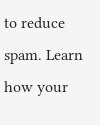to reduce spam. Learn how your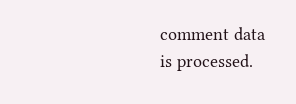comment data is processed.